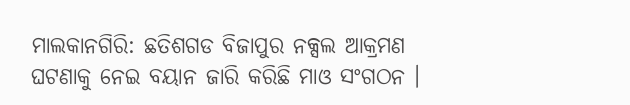ମାଲକାନଗିରି: ଛତିଶଗଡ ବିଜାପୁର ନକ୍ସଲ ଆକ୍ରମଣ ଘଟଣାକୁ ନେଇ ବୟାନ ଜାରି କରିଛି ମାଓ ସଂଗଠନ ।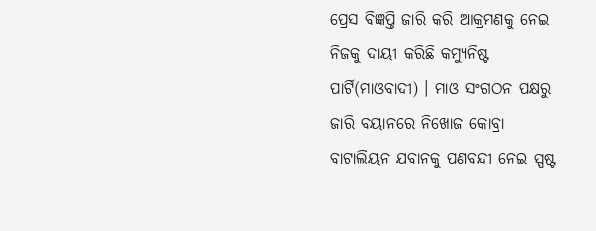ପ୍ରେସ ବିଜ୍ଞପ୍ତି ଜାରି କରି ଆକ୍ରମଣକୁ ନେଇ ନିଜକୁ ଦାୟୀ କରିଛି କମ୍ୟୁନିଷ୍ଟ ପାର୍ଟି(ମାଓବାଦୀ) । ମାଓ ସଂଗଠନ ପକ୍ଷରୁ ଜାରି ବୟାନରେ ନିଖୋଜ କୋବ୍ରା ବାଟାଲିୟନ ଯବାନକୁ ପଣବନ୍ଦୀ ନେଇ ସ୍ପଷ୍ଟ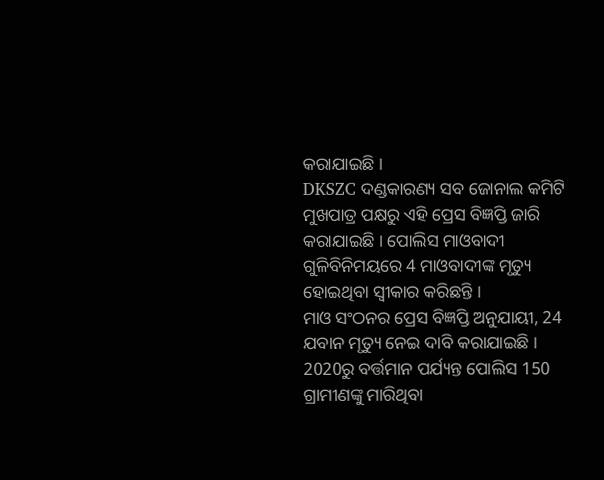କରାଯାଇଛି ।
DKSZC ଦଣ୍ଡକାରଣ୍ୟ ସବ ଜୋନାଲ କମିଟି ମୁଖପାତ୍ର ପକ୍ଷରୁ ଏହି ପ୍ରେସ ବିଜ୍ଞପ୍ତି ଜାରି କରାଯାଇଛି । ପୋଲିସ ମାଓବାଦୀ ଗୁଳିବିନିମୟରେ 4 ମାଓବାଦୀଙ୍କ ମୃତ୍ୟୁ ହୋଇଥିବା ସ୍ୱୀକାର କରିଛନ୍ତି ।
ମାଓ ସଂଠନର ପ୍ରେସ ବିଜ୍ଞପ୍ତି ଅନୁଯାୟୀ, 24 ଯବାନ ମୃତ୍ୟୁ ନେଇ ଦାବି କରାଯାଇଛି । 2020ରୁ ବର୍ତ୍ତମାନ ପର୍ଯ୍ୟନ୍ତ ପୋଲିସ 150 ଗ୍ରାମୀଣଙ୍କୁ ମାରିଥିବା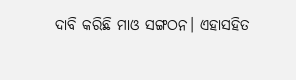ଦାବି କରିଛି ମାଓ ସଙ୍ଗଠନ। ଏହାସହିତ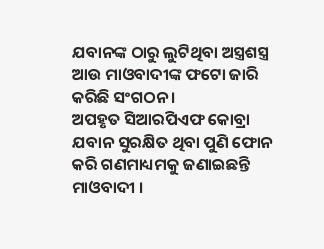ଯବାନଙ୍କ ଠାରୁ ଲୁଟିଥିବା ଅସ୍ତ୍ରଶସ୍ତ୍ର ଆଉ ମାଓବାଦୀଙ୍କ ଫଟୋ ଜାରି କରିଛି ସଂଗଠନ ।
ଅପହୃତ ସିଆରପିଏଫ କୋବ୍ରା ଯବାନ ସୁରକ୍ଷିତ ଥିବା ପୁଣି ଫୋନ କରି ଗଣମାଧ୍ୟମକୁ ଜଣାଇଛନ୍ତି ମାଓବାଦୀ ।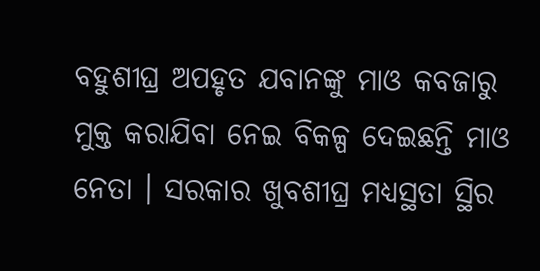ବହୁଶୀଘ୍ର ଅପହୃତ ଯବାନଙ୍କୁ ମାଓ କବଜାରୁ ମୁକ୍ତ କରାଯିବା ନେଇ ବିକଳ୍ପ ଦେଇଛନ୍ତି ମାଓ ନେତା । ସରକାର ଖୁବଶୀଘ୍ର ମଧ୍ୟସ୍ଥତା ସ୍ଥିର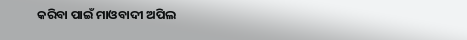କରିବା ପାଇଁ ମାଓବାଦୀ ଅପିଲ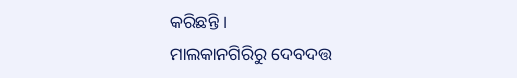କରିଛନ୍ତି ।
ମାଲକାନଗିରିରୁ ଦେବଦତ୍ତ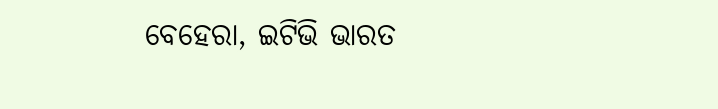ବେହେରା, ଇଟିଭି ଭାରତ